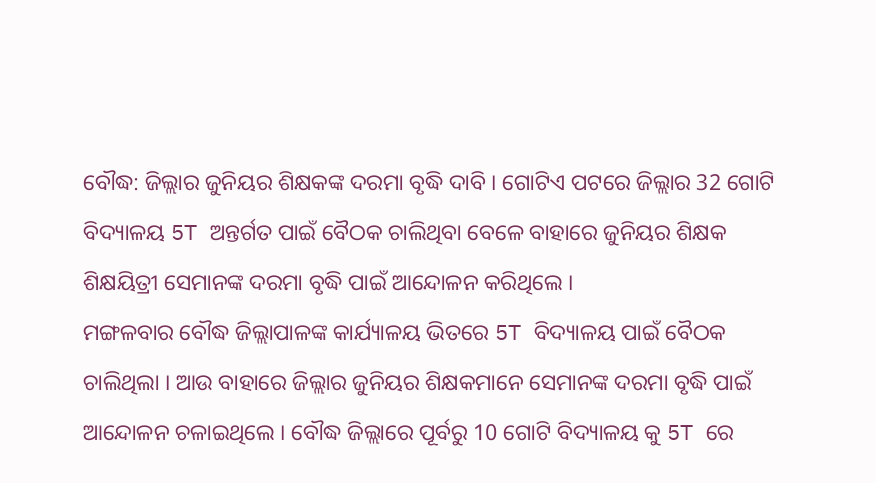ବୌଦ୍ଧ: ଜିଲ୍ଲାର ଜୁନିୟର ଶିକ୍ଷକଙ୍କ ଦରମା ବୃଦ୍ଧି ଦାବି । ଗୋଟିଏ ପଟରେ ଜିଲ୍ଲାର 32 ଗୋଟି ବିଦ୍ୟାଳୟ 5T ଅନ୍ତର୍ଗତ ପାଇଁ ବୈଠକ ଚାଲିଥିବା ବେଳେ ବାହାରେ ଜୁନିୟର ଶିକ୍ଷକ ଶିକ୍ଷୟିତ୍ରୀ ସେମାନଙ୍କ ଦରମା ବୃଦ୍ଧି ପାଇଁ ଆନ୍ଦୋଳନ କରିଥିଲେ ।
ମଙ୍ଗଳବାର ବୌଦ୍ଧ ଜିଲ୍ଲାପାଳଙ୍କ କାର୍ଯ୍ୟାଳୟ ଭିତରେ 5T ବିଦ୍ୟାଳୟ ପାଇଁ ବୈଠକ ଚାଲିଥିଲା । ଆଉ ବାହାରେ ଜିଲ୍ଲାର ଜୁନିୟର ଶିକ୍ଷକମାନେ ସେମାନଙ୍କ ଦରମା ବୃଦ୍ଧି ପାଇଁ ଆନ୍ଦୋଳନ ଚଳାଇଥିଲେ । ବୌଦ୍ଧ ଜିଲ୍ଲାରେ ପୂର୍ବରୁ 10 ଗୋଟି ବିଦ୍ୟାଳୟ କୁ 5T ରେ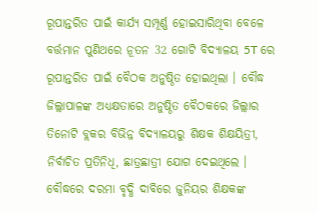ରୂପାନ୍ତରିତ ପାଇଁ କାର୍ଯ୍ୟ ସମ୍ପୂର୍ଣ୍ଣ ହୋଇସାରିଥିବା ବେଳେ ବର୍ତ୍ତମାନ ପୁଣିଥରେ ନୂତନ 32 ଗୋଟି ବିଦ୍ୟାଳୟ 5T ରେ ରୂପାନ୍ତରିତ ପାଇଁ ବୈଠକ ଅନୁଷ୍ଠିତ ହୋଇଥିଲା । ବୌଦ୍ଧ ଜିଲ୍ଲାପାଳଙ୍କ ଅଧ୍ୟକ୍ଷତାରେ ଅନୁଷ୍ଠିତ ବୈଠକରେ ଜିଲ୍ଲାର ତିନୋଟି ବ୍ଲକର ବିଭିନ୍ନ ବିଦ୍ୟାଳୟରୁ ଶିକ୍ଷକ ଶିକ୍ଷୟିତ୍ରୀ, ନିର୍ବାଚିତ ପ୍ରତିନିଧି, ଛାତ୍ରଛାତ୍ରୀ ଯୋଗ ଦେଇଥିଲେ ।
ବୌଦ୍ଧରେ ଦରମା ବୃଦ୍ଧି ଦାବିରେ ଜୁନିୟର ଶିକ୍ଷକଙ୍କ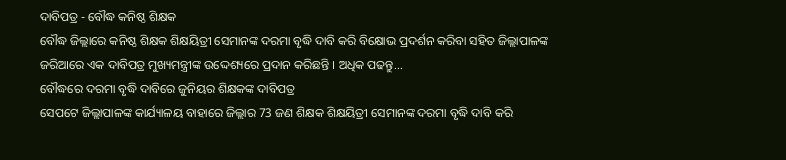ଦାବିପତ୍ର - ବୌଦ୍ଧ କନିଷ୍ଠ ଶିକ୍ଷକ
ବୌଦ୍ଧ ଜିଲ୍ଲାରେ କନିଷ୍ଠ ଶିକ୍ଷକ ଶିକ୍ଷୟିତ୍ରୀ ସେମାନଙ୍କ ଦରମା ବୃଦ୍ଧି ଦାବି କରି ବିକ୍ଷୋଭ ପ୍ରଦର୍ଶନ କରିବା ସହିତ ଜିଲ୍ଲାପାଳଙ୍କ ଜରିଆରେ ଏକ ଦାବିପତ୍ର ମୁଖ୍ୟମନ୍ତ୍ରୀଙ୍କ ଉଦ୍ଦେଶ୍ୟରେ ପ୍ରଦାନ କରିଛନ୍ତି । ଅଧିକ ପଢନ୍ତୁ...
ବୌଦ୍ଧରେ ଦରମା ବୃଦ୍ଧି ଦାବିରେ ଜୁନିୟର ଶିକ୍ଷକଙ୍କ ଦାବିପତ୍ର
ସେପଟେ ଜିଲ୍ଲାପାଳଙ୍କ କାର୍ଯ୍ୟାଳୟ ବାହାରେ ଜିଲ୍ଲାର 73 ଜଣ ଶିକ୍ଷକ ଶିକ୍ଷୟିତ୍ରୀ ସେମାନଙ୍କ ଦରମା ବୃଦ୍ଧି ଦାବି କରି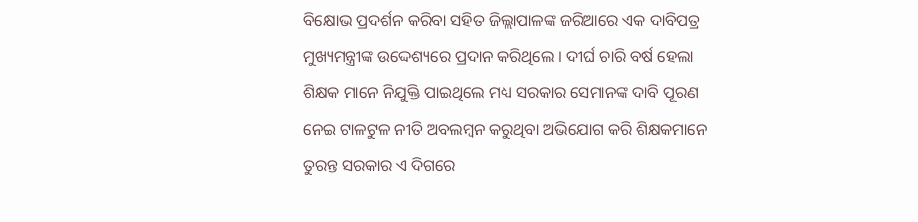ବିକ୍ଷୋଭ ପ୍ରଦର୍ଶନ କରିବା ସହିତ ଜିଲ୍ଲାପାଳଙ୍କ ଜରିଆରେ ଏକ ଦାବିପତ୍ର ମୁଖ୍ୟମନ୍ତ୍ରୀଙ୍କ ଉଦ୍ଦେଶ୍ୟରେ ପ୍ରଦାନ କରିଥିଲେ । ଦୀର୍ଘ ଚାରି ବର୍ଷ ହେଲା ଶିକ୍ଷକ ମାନେ ନିଯୁକ୍ତି ପାଇଥିଲେ ମଧ୍ୟ ସରକାର ସେମାନଙ୍କ ଦାବି ପୂରଣ ନେଇ ଟାଳଟୁଳ ନୀତି ଅବଲମ୍ବନ କରୁଥିବା ଅଭିଯୋଗ କରି ଶିକ୍ଷକମାନେ ତୁରନ୍ତ ସରକାର ଏ ଦିଗରେ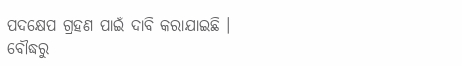ପଦକ୍ଷେପ ଗ୍ରହଣ ପାଇଁ ଦାବି କରାଯାଇଛି ।
ବୌଦ୍ଧରୁ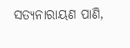ସତ୍ୟନାରାୟଣ ପାଣି,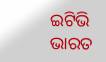ଇଟିଭି ଭାରତ